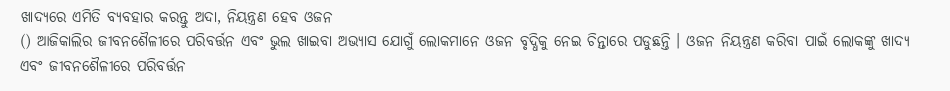ଖାଦ୍ୟରେ ଏମିତି ବ୍ୟବହାର କରନ୍ତୁ ଅଦା, ନିୟନ୍ତ୍ରଣ ହେବ ଓଜନ
() ଆଜିକାଲିର ଜୀବନଶୈଳୀରେ ପରିବର୍ତ୍ତନ ଏବଂ ଭୁଲ ଖାଇବା ଅଭ୍ୟାସ ଯୋଗୁଁ ଲୋକମାନେ ଓଜନ ବୃଦ୍ଧିକୁ ନେଇ ଚିନ୍ତାରେ ପଡୁଛନ୍ତି । ଓଜନ ନିୟନ୍ତ୍ରଣ କରିବା ପାଇଁ ଲୋକଙ୍କୁ ଖାଦ୍ୟ ଏବଂ ଜୀବନଶୈଳୀରେ ପରିବର୍ତ୍ତନ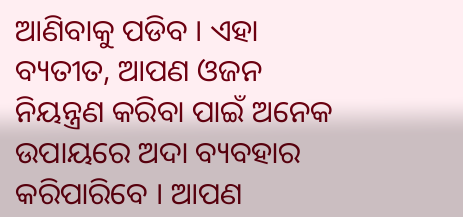ଆଣିବାକୁ ପଡିବ । ଏହା ବ୍ୟତୀତ, ଆପଣ ଓଜନ ନିୟନ୍ତ୍ରଣ କରିବା ପାଇଁ ଅନେକ ଉପାୟରେ ଅଦା ବ୍ୟବହାର କରିପାରିବେ । ଆପଣ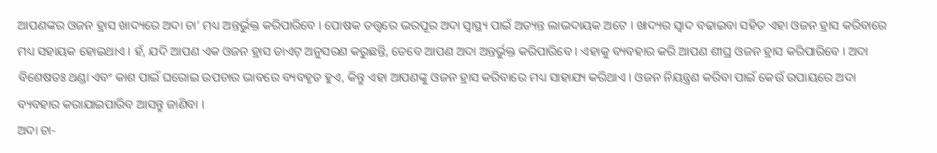ଆପଣଙ୍କର ଓଜନ ହ୍ରାସ ଖାଦ୍ୟରେ ଅଦା ଚା’ ମଧ୍ୟ ଅନ୍ତର୍ଭୁକ୍ତ କରିପାରିବେ । ପୋଷକ ତତ୍ତ୍ୱରେ ଭରପୂର ଅଦା ସ୍ୱାସ୍ଥ୍ୟ ପାଇଁ ଅତ୍ୟନ୍ତ ଲାଭଦାୟକ ଅଟେ । ଖାଦ୍ୟର ସ୍ୱାଦ ବଢାଇବା ସହିତ ଏହା ଓଜନ ହ୍ରାସ କରିବାରେ ମଧ୍ୟ ସହାୟକ ହୋଇଥାଏ । ହଁ, ଯଦି ଆପଣ ଏକ ଓଜନ ହ୍ରାସ ଡାଏଟ୍ ଅନୁସରଣ କରୁଛନ୍ତି, ତେବେ ଆପଣ ଅଦା ଅନ୍ତର୍ଭୁକ୍ତ କରିପାରିବେ । ଏହାକୁ ବ୍ୟବହାର କରି ଆପଣ ଶୀଘ୍ର ଓଜନ ହ୍ରାସ କରିପାରିବେ । ଅଦା ବିଶେଷତଃ ଥଣ୍ଡା ଏବଂ କାଶ ପାଇଁ ଘରୋଇ ଉପଚାର ଭାବରେ ବ୍ୟବହୃତ ହୁଏ, କିନ୍ତୁ ଏହା ଆପଣଙ୍କୁ ଓଜନ ହ୍ରାସ କରିବାରେ ମଧ୍ୟ ସାହାଯ୍ୟ କରିଥାଏ । ଓଜନ ନିୟନ୍ତ୍ରଣ କରିବା ପାଇଁ କେଉଁ ଉପାୟରେ ଅଦା ବ୍ୟବହାର କରାଯାଇପାରିବ ଆସନ୍ତୁ ଜାଣିବା ।
ଅଦା ଚା-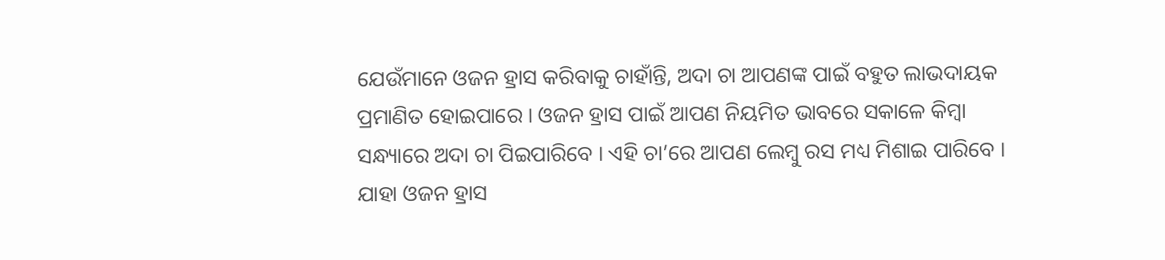ଯେଉଁମାନେ ଓଜନ ହ୍ରାସ କରିବାକୁ ଚାହାଁନ୍ତି, ଅଦା ଚା ଆପଣଙ୍କ ପାଇଁ ବହୁତ ଲାଭଦାୟକ ପ୍ରମାଣିତ ହୋଇପାରେ । ଓଜନ ହ୍ରାସ ପାଇଁ ଆପଣ ନିୟମିତ ଭାବରେ ସକାଳେ କିମ୍ବା ସନ୍ଧ୍ୟାରେ ଅଦା ଚା ପିଇପାରିବେ । ଏହି ଚା’ରେ ଆପଣ ଲେମ୍ବୁ ରସ ମଧ୍ୟ ମିଶାଇ ପାରିବେ । ଯାହା ଓଜନ ହ୍ରାସ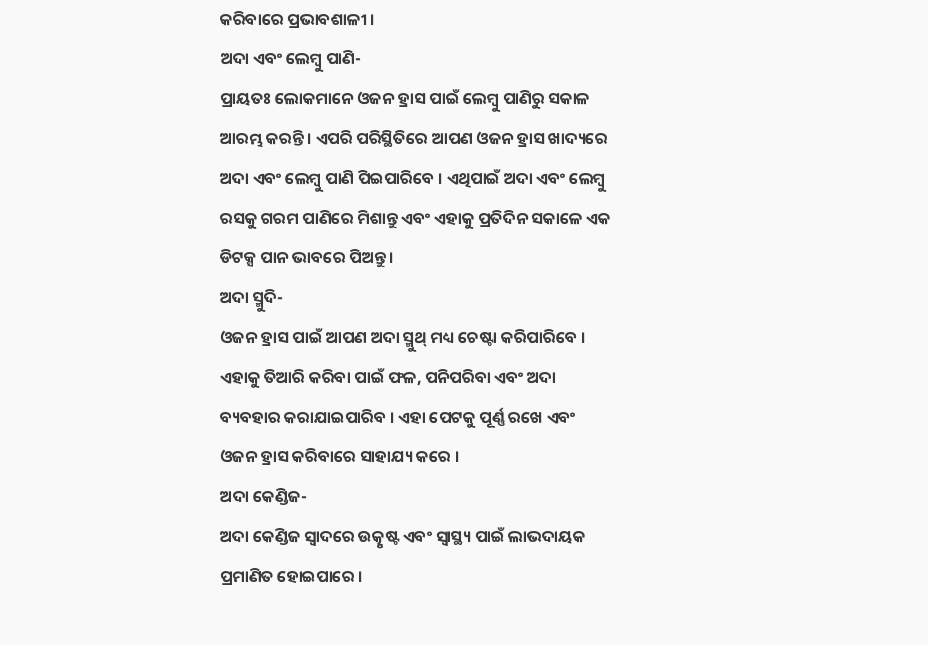କରିବାରେ ପ୍ରଭାବଶାଳୀ ।
ଅଦା ଏବଂ ଲେମ୍ବୁ ପାଣି-
ପ୍ରାୟତଃ ଲୋକମାନେ ଓଜନ ହ୍ରାସ ପାଇଁ ଲେମ୍ବୁ ପାଣିରୁ ସକାଳ ଆରମ୍ଭ କରନ୍ତି । ଏପରି ପରିସ୍ଥିତିରେ ଆପଣ ଓଜନ ହ୍ରାସ ଖାଦ୍ୟରେ ଅଦା ଏବଂ ଲେମ୍ବୁ ପାଣି ପିଇପାରିବେ । ଏଥିପାଇଁ ଅଦା ଏବଂ ଲେମ୍ବୁ ରସକୁ ଗରମ ପାଣିରେ ମିଶାନ୍ତୁ ଏବଂ ଏହାକୁ ପ୍ରତିଦିନ ସକାଳେ ଏକ ଡିଟକ୍ସ ପାନ ଭାବରେ ପିଅନ୍ତୁ ।
ଅଦା ସ୍ମୁଦି-
ଓଜନ ହ୍ରାସ ପାଇଁ ଆପଣ ଅଦା ସ୍ମୁଥ୍ ମଧ୍ୟ ଚେଷ୍ଟା କରିପାରିବେ । ଏହାକୁ ତିଆରି କରିବା ପାଇଁ ଫଳ, ପନିପରିବା ଏବଂ ଅଦା ବ୍ୟବହାର କରାଯାଇପାରିବ । ଏହା ପେଟକୁ ପୂର୍ଣ୍ଣ ରଖେ ଏବଂ ଓଜନ ହ୍ରାସ କରିବାରେ ସାହାଯ୍ୟ କରେ ।
ଅଦା କେଣ୍ଡିଜ-
ଅଦା କେଣ୍ଡିଜ ସ୍ୱାଦରେ ଉତ୍କୃଷ୍ଟ ଏବଂ ସ୍ୱାସ୍ଥ୍ୟ ପାଇଁ ଲାଭଦାୟକ ପ୍ରମାଣିତ ହୋଇପାରେ ।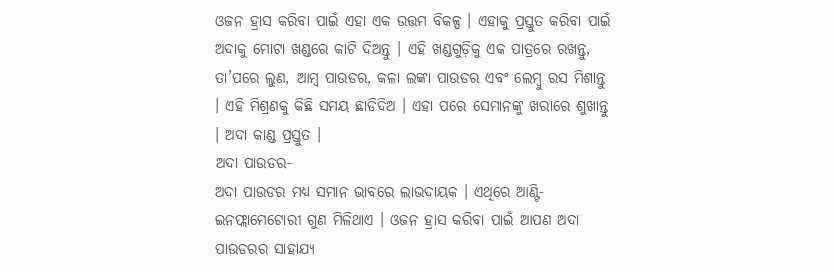ଓଜନ ହ୍ରାସ କରିବା ପାଇଁ ଏହା ଏକ ଉତ୍ତମ ବିକଳ୍ପ । ଏହାକୁ ପ୍ରସ୍ତୁତ କରିବା ପାଇଁ ଅଦାକୁ ମୋଟା ଖଣ୍ଡରେ କାଟି ଦିଅନ୍ତୁ । ଏହି ଖଣ୍ଡଗୁଡ଼ିକୁ ଏକ ପାତ୍ରରେ ରଖନ୍ତୁ, ତା’ପରେ ଲୁଣ, ଆମ୍ବ ପାଉଡର, କଳା ଲଙ୍କା ପାଉଡର ଏବଂ ଲେମ୍ବୁ ରସ ମିଶାନ୍ତୁ । ଏହି ମିଶ୍ରଣକୁ କିଛି ସମୟ ଛାଡିଦିଅ । ଏହା ପରେ ସେମାନଙ୍କୁ ଖରାରେ ଶୁଖାନ୍ତୁ । ଅଦା କାଣ୍ଡ ପ୍ରସ୍ତୁତ ।
ଅଦା ପାଉଡର-
ଅଦା ପାଉଡର ମଧ୍ୟ ସମାନ ଭାବରେ ଲାଭଦାୟକ । ଏଥିରେ ଆଣ୍ଟି-ଇନଫ୍ଲାମେଟୋରୀ ଗୁଣ ମିଳିଥାଏ । ଓଜନ ହ୍ରାସ କରିବା ପାଇଁ ଆପଣ ଅଦା ପାଉଡରର ସାହାଯ୍ୟ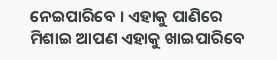ନେଇପାରିବେ । ଏହାକୁ ପାଣିରେ ମିଶାଇ ଆପଣ ଏହାକୁ ଖାଇପାରିବେ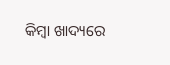କିମ୍ବା ଖାଦ୍ୟରେ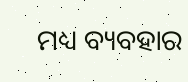ମଧ୍ୟ ବ୍ୟବହାର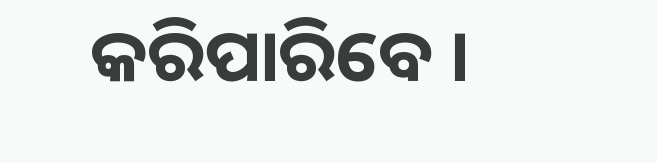କରିପାରିବେ ।